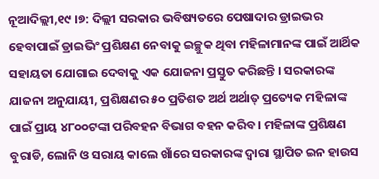ନୂଆଦିଲ୍ଲୀ,୧୯ ।୭: ଦିଲ୍ଲୀ ସରକାର ଭବିଷ୍ୟତରେ ପେଷାଦାର ଡ୍ରାଇଭର ହେବାପାଇଁ ଡ୍ରାଇଭିଂ ପ୍ରଶିକ୍ଷଣ ନେବାକୁ ଇଚ୍ଛୁକ ଥିବା ମହିଳାମାନଙ୍କ ପାଇଁ ଆର୍ଥିକ ସହାୟତା ଯୋଗାଇ ଦେବାକୁ ଏକ ଯୋଜନା ପ୍ରସ୍ତୁତ କରିଛନ୍ତି । ସରକାରଙ୍କ ଯାଜନା ଅନୁଯାୟୀ, ପ୍ରଶିକ୍ଷଣର ୫୦ ପ୍ରତିଶତ ଅର୍ଥ ଅର୍ଥାତ୍ ପ୍ରତ୍ୟେକ ମହିଳାଙ୍କ ପାଇଁ ପ୍ରାୟ ୪୮୦୦ଟଙ୍କା ପରିବହନ ବିଭାଗ ବହନ କରିବ । ମହିଳାଙ୍କ ପ୍ରଶିକ୍ଷଣ ବୁରାଡି, ଲୋନି ଓ ସରାୟ କାଲେ ଖାଁରେ ସରକାରଙ୍କ ଦ୍ୱାରା ସ୍ଥାପିତ ଇନ ହାଉସ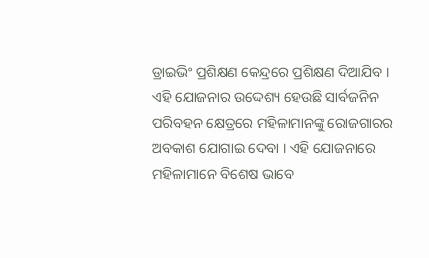ଡ୍ରାଇଭିଂ ପ୍ରଶିକ୍ଷଣ କେନ୍ଦ୍ରରେ ପ୍ରଶିକ୍ଷଣ ଦିଆଯିବ ।
ଏହି ଯୋଜନାର ଉଦ୍ଦେଶ୍ୟ ହେଉଛି ସାର୍ବଜନିନ ପରିବହନ କ୍ଷେତ୍ରରେ ମହିଳାମାନଙ୍କୁ ରୋଜଗାରର ଅବକାଶ ଯୋଗାଇ ଦେବା । ଏହି ଯୋଜନାରେ ମହିଳାମାନେ ବିଶେଷ ଭାବେ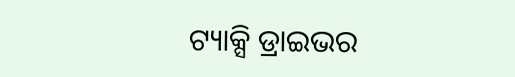ଟ୍ୟାକ୍ସି ଡ୍ରାଇଭର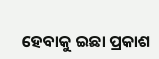ହେବାକୁ ଇଛା ପ୍ରକାଶ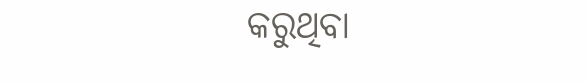କରୁଥିବା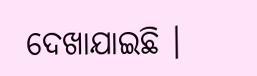ଦେଖାଯାଇଛି ।